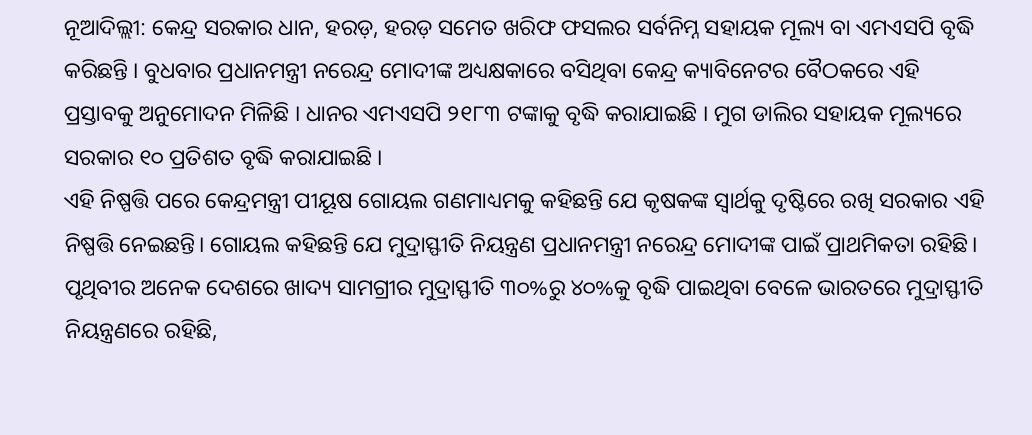ନୂଆଦିଲ୍ଲୀ: କେନ୍ଦ୍ର ସରକାର ଧାନ, ହରଡ଼, ହରଡ଼ ସମେତ ଖରିଫ ଫସଲର ସର୍ବନିମ୍ନ ସହାୟକ ମୂଲ୍ୟ ବା ଏମଏସପି ବୃଦ୍ଧି କରିଛନ୍ତି । ବୁଧବାର ପ୍ରଧାନମନ୍ତ୍ରୀ ନରେନ୍ଦ୍ର ମୋଦୀଙ୍କ ଅଧ୍ୟକ୍ଷକାରେ ବସିଥିବା କେନ୍ଦ୍ର କ୍ୟାବିନେଟର ବୈଠକରେ ଏହି ପ୍ରସ୍ତାବକୁ ଅନୁମୋଦନ ମିଳିଛି । ଧାନର ଏମଏସପି ୨୧୮୩ ଟଙ୍କାକୁ ବୃଦ୍ଧି କରାଯାଇଛି । ମୁଗ ଡାଲିର ସହାୟକ ମୂଲ୍ୟରେ ସରକାର ୧୦ ପ୍ରତିଶତ ବୃଦ୍ଧି କରାଯାଇଛି ।
ଏହି ନିଷ୍ପତ୍ତି ପରେ କେନ୍ଦ୍ରମନ୍ତ୍ରୀ ପୀୟୂଷ ଗୋୟଲ ଗଣମାଧ୍ୟମକୁ କହିଛନ୍ତି ଯେ କୃଷକଙ୍କ ସ୍ୱାର୍ଥକୁ ଦୃଷ୍ଟିରେ ରଖି ସରକାର ଏହି ନିଷ୍ପତ୍ତି ନେଇଛନ୍ତି। ଗୋୟଲ କହିଛନ୍ତି ଯେ ମୁଦ୍ରାସ୍ଫୀତି ନିୟନ୍ତ୍ରଣ ପ୍ରଧାନମନ୍ତ୍ରୀ ନରେନ୍ଦ୍ର ମୋଦୀଙ୍କ ପାଇଁ ପ୍ରାଥମିକତା ରହିଛି। ପୃଥିବୀର ଅନେକ ଦେଶରେ ଖାଦ୍ୟ ସାମଗ୍ରୀର ମୁଦ୍ରାସ୍ଫୀତି ୩୦%ରୁ ୪୦%କୁ ବୃଦ୍ଧି ପାଇଥିବା ବେଳେ ଭାରତରେ ମୁଦ୍ରାସ୍ଫୀତି ନିୟନ୍ତ୍ରଣରେ ରହିଛି,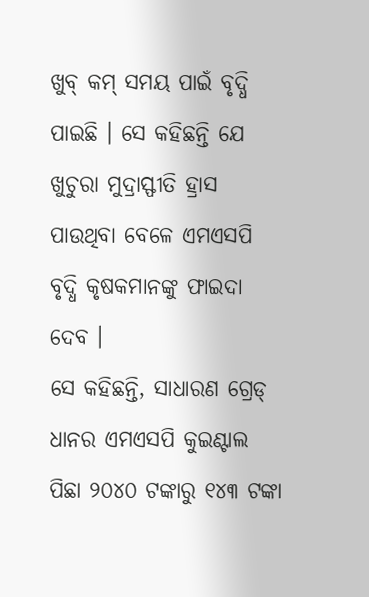ଖୁବ୍ କମ୍ ସମୟ ପାଇଁ ବୃଦ୍ଧି ପାଇଛି । ସେ କହିଛନ୍ତି ଯେ ଖୁଚୁରା ମୁଦ୍ରାସ୍ଫୀତି ହ୍ରାସ ପାଉଥିବା ବେଳେ ଏମଏସପି ବୃଦ୍ଧି କୃଷକମାନଙ୍କୁ ଫାଇଦା ଦେବ ।
ସେ କହିଛନ୍ତି, ସାଧାରଣ ଗ୍ରେଡ୍ ଧାନର ଏମଏସପି କୁଇଣ୍ଟାଲ ପିଛା ୨୦୪୦ ଟଙ୍କାରୁ ୧୪୩ ଟଙ୍କା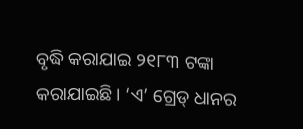ବୃଦ୍ଧି କରାଯାଇ ୨୧୮୩ ଟଙ୍କା କରାଯାଇଛି। ‘ଏ’ ଗ୍ରେଡ୍ ଧାନର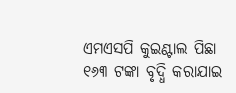ଏମଏସପି କୁଇଣ୍ଟାଲ ପିଛା ୧୬୩ ଟଙ୍କା ବୃଦ୍ଧି କରାଯାଇ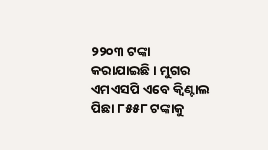୨୨୦୩ ଟଙ୍କା କରାଯାଇଛି। ମୁଗର ଏମଏସପି ଏବେ କ୍ୱିଣ୍ଟାଲ ପିଛା ୮୫୫୮ ଟଙ୍କାକୁ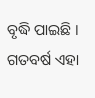ବୃଦ୍ଧି ପାଇଛି । ଗତବର୍ଷ ଏହା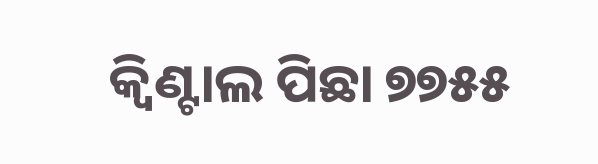କ୍ୱିଣ୍ଟାଲ ପିଛା ୭୭୫୫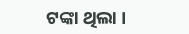ଟଙ୍କା ଥିଲା ।